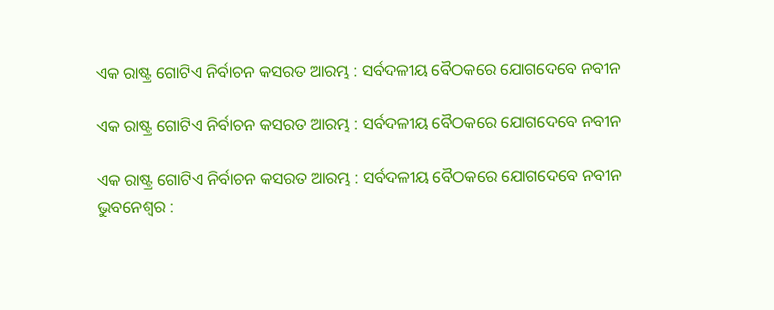ଏକ ରାଷ୍ଟ୍ର ଗୋଟିଏ ନିର୍ବାଚନ କସରତ ଆରମ୍ଭ : ସର୍ବଦଳୀୟ ବୈଠକରେ ଯୋଗଦେବେ ନବୀନ

ଏକ ରାଷ୍ଟ୍ର ଗୋଟିଏ ନିର୍ବାଚନ କସରତ ଆରମ୍ଭ : ସର୍ବଦଳୀୟ ବୈଠକରେ ଯୋଗଦେବେ ନବୀନ

ଏକ ରାଷ୍ଟ୍ର ଗୋଟିଏ ନିର୍ବାଚନ କସରତ ଆରମ୍ଭ : ସର୍ବଦଳୀୟ ବୈଠକରେ ଯୋଗଦେବେ ନବୀନ
ଭୁବନେଶ୍ୱର :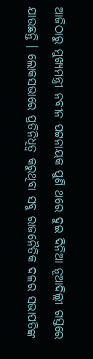ଆଜିଠାରୁ ମୁଖ୍ୟମନ୍ତ୍ରୀ ନବୀନ ପଟ୍ଟନାୟକ ପୁଣି ଥରେ ଦୁଇ ଦିନିଆ ନୂଆଦିଲ୍ଲୀ ଗସ୍ତରେ ଯାଉଛନ୍ତି । ଲୋକସଭାରେ ପ୍ରତିନିଧିତ୍ୱ କରୁଥିବା ସବୁ ରାଜନୈତିକ ଦଳର ସଭାପତିଙ୍କ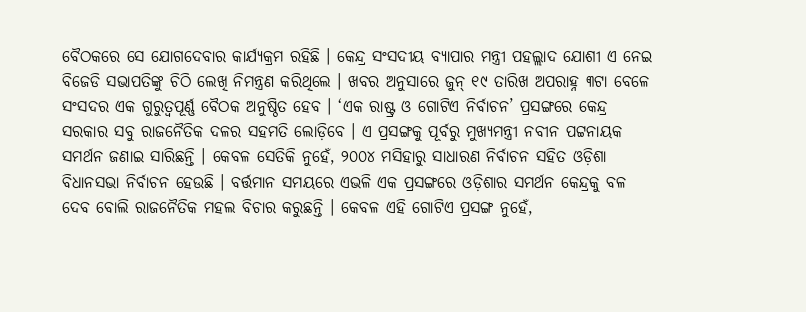ବୈଠକରେ ସେ ଯୋଗଦେବାର କାର୍ଯ୍ୟକ୍ରମ ରହିଛି । କେନ୍ଦ୍ର ସଂସଦୀୟ ବ୍ୟାପାର ମନ୍ତ୍ରୀ ପହଲ୍ଲାଦ ଯୋଶୀ ଏ ନେଇ ବିଜେଡି ସଭାପତିଙ୍କୁ ଚିଠି ଲେଖି ନିମନ୍ତ୍ରଣ କରିଥିଲେ । ଖବର ଅନୁସାରେ ଜୁନ୍ ୧୯ ତାରିଖ ଅପରାହ୍ନ ୩ଟା ବେଳେ ସଂସଦର ଏକ ଗୁରୁତ୍ୱପୂର୍ଣ୍ଣ ବୈଠକ ଅନୁଷ୍ଠିତ ହେବ । ‘ଏକ ରାଷ୍ଟ୍ର ଓ ଗୋଟିଏ ନିର୍ବାଚନ’ ପ୍ରସଙ୍ଗରେ କେନ୍ଦ୍ର ସରକାର ସବୁ ରାଜନୈତିକ ଦଳର ସହମତି ଲୋଡ଼ିବେ । ଏ ପ୍ରସଙ୍ଗକୁ ପୂର୍ବରୁ ମୁଖ୍ୟମନ୍ତ୍ରୀ ନବୀନ ପଟ୍ଟନାୟକ ସମର୍ଥନ ଜଣାଇ ସାରିଛନ୍ତି । କେବଳ ସେତିକି ନୁହେଁ, ୨୦୦୪ ମସିହାରୁ ସାଧାରଣ ନିର୍ବାଚନ ସହିତ ଓଡ଼ିଶା ବିଧାନସଭା ନିର୍ବାଚନ ହେଉଛି । ବର୍ତ୍ତମାନ ସମୟରେ ଏଭଳି ଏକ ପ୍ରସଙ୍ଗରେ ଓଡ଼ିଶାର ସମର୍ଥନ କେନ୍ଦ୍ରକୁ ବଳ ଦେବ ବୋଲି ରାଜନୈତିକ ମହଲ ବିଚାର କରୁଛନ୍ତି । କେବଳ ଏହି ଗୋଟିଏ ପ୍ରସଙ୍ଗ ନୁହେଁ,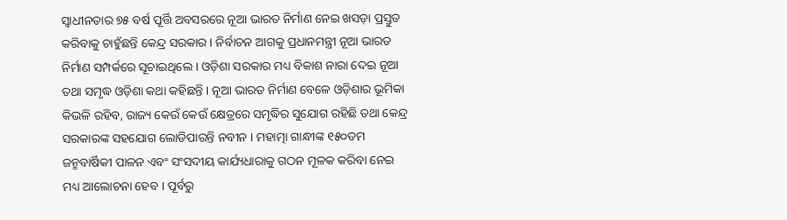ସ୍ୱାଧୀନତାର ୭୫ ବର୍ଷ ପୂର୍ତ୍ତି ଅବସରରେ ନୂଆ ଭାରତ ନିର୍ମାଣ ନେଇ ଖସଡ଼ା ପ୍ରସ୍ତୁତ କରିବାକୁ ଚାହୁଁଛନ୍ତି କେନ୍ଦ୍ର ସରକାର । ନିର୍ବାଚନ ଆଗକୁ ପ୍ରଧାନମନ୍ତ୍ରୀ ନୂଆ ଭାରତ ନିର୍ମାଣ ସମ୍ପର୍କରେ ସୂଚାଇଥିଲେ । ଓଡ଼ିଶା ସରକାର ମଧ୍ୟ ବିକାଶ ନାରା ଦେଇ ନୂଆ ତଥା ସମୃଦ୍ଧ ଓଡ଼ିଶା କଥା କହିଛନ୍ତି । ନୂଆ ଭାରତ ନିର୍ମାଣ ବେଳେ ଓଡ଼ିଶାର ଭୂମିକା କିଭଳି ରହିବ, ରାଜ୍ୟ କେଉଁ କେଉଁ କ୍ଷେତ୍ରରେ ସମୃଦ୍ଧିର ସୁଯୋଗ ରହିଛି ତଥା କେନ୍ଦ୍ର ସରକାରଙ୍କ ସହଯୋଗ ଲୋଡିପାରନ୍ତି ନବୀନ । ମହାତ୍ମା ଗାନ୍ଧୀଙ୍କ ୧୫୦ତମ ଜନ୍ମବାର୍ଷିକୀ ପାଳନ ଏବଂ ସଂସଦୀୟ କାର୍ଯ୍ୟଧାରାକୁ ଗଠନ ମୂଳକ କରିବା ନେଇ ମଧ୍ୟ ଆଲୋଚନା ହେବ । ପୂର୍ବରୁ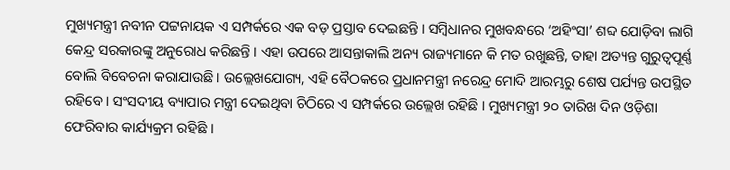ମୁଖ୍ୟମନ୍ତ୍ରୀ ନବୀନ ପଟ୍ଟନାୟକ ଏ ସମ୍ପର୍କରେ ଏକ ବଡ଼ ପ୍ରସ୍ତାବ ଦେଇଛନ୍ତି । ସମ୍ବିଧାନର ମୁଖବନ୍ଧରେ ‘ଅହିଂସା’ ଶବ୍ଦ ଯୋଡ଼ିବା ଲାଗି କେନ୍ଦ୍ର ସରକାରଙ୍କୁ ଅନୁରୋଧ କରିଛନ୍ତି । ଏହା ଉପରେ ଆସନ୍ତାକାଲି ଅନ୍ୟ ରାଜ୍ୟମାନେ କି ମତ ରଖୁଛନ୍ତି, ତାହା ଅତ୍ୟନ୍ତ ଗୁରୁତ୍ୱପୂର୍ଣ୍ଣ ବୋଲି ବିବେଚନା କରାଯାଉଛି । ଉଲ୍ଲେଖଯୋଗ୍ୟ, ଏହି ବୈଠକରେ ପ୍ରଧାନମନ୍ତ୍ରୀ ନରେନ୍ଦ୍ର ମୋଦି ଆରମ୍ଭରୁ ଶେଷ ପର୍ଯ୍ୟନ୍ତ ଉପସ୍ଥିତ ରହିବେ । ସଂସଦୀୟ ବ୍ୟାପାର ମନ୍ତ୍ରୀ ଦେଇଥିବା ଚିଠିରେ ଏ ସମ୍ପର୍କରେ ଉଲ୍ଲେଖ ରହିଛି । ମୁଖ୍ୟମନ୍ତ୍ରୀ ୨୦ ତାରିଖ ଦିନ ଓଡ଼ିଶା ଫେରିବାର କାର୍ଯ୍ୟକ୍ରମ ରହିଛି ।